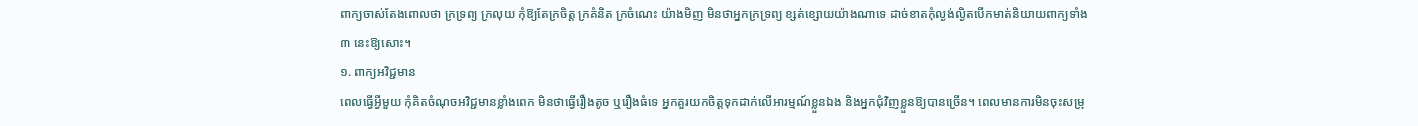ពាក្យចាស់តែងពោលថា ក្រទ្រព្យ ក្រលុយ កុំឱ្យតែក្រចិត្ត ក្រគំនិត ក្រចំណេះ យ៉ាងមិញ មិនថាអ្នកក្រទ្រព្យ ខ្សត់ខ្សោយយ៉ាងណាទេ ដាច់ខាតកុំល្ងង់ល្ងិតបើកមាត់និយាយពាក្យទាំង ៣ នេះឱ្យសោះ។
១. ពាក្យអវិជ្ជមាន
ពេលធ្វើអ្វីមួយ កុំគិតចំណុចអវិជ្ជមានខ្លាំងពេក មិនថាធ្វើរឿងតូច ឬរឿងធំទេ អ្នកគួរយកចិត្តទុកដាក់លើអារម្មណ៍ខ្លួនឯង និងអ្នកជុំវិញខ្លួនឱ្យបានច្រើន។ ពេលមានការមិនចុះសម្រុ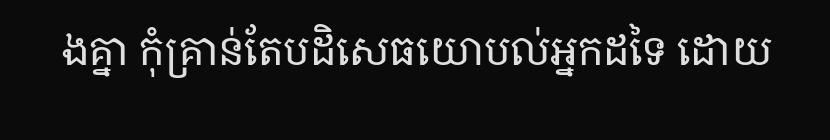ងគ្នា កុំគ្រាន់តែបដិសេធយោបល់អ្នកដទៃ ដោយ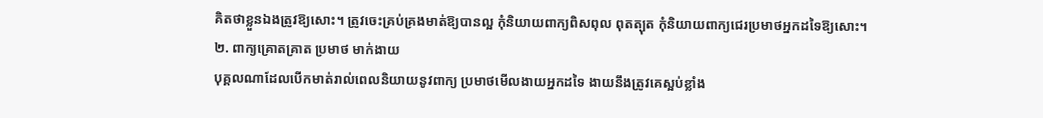គិតថាខ្លួនឯងត្រូវឱ្យសោះ។ ត្រូវចេះគ្រប់គ្រងមាត់ឱ្យបានល្អ កុំនិយាយពាក្យពិសពុល ពុតត្បុត កុំនិយាយពាក្យជេរប្រមាថអ្នកដទៃឱ្យសោះ។
២. ពាក្យគ្រោតគ្រាត ប្រមាថ មាក់ងាយ
បុគ្គលណាដែលបើកមាត់រាល់ពេលនិយាយនូវពាក្យ ប្រមាថមើលងាយអ្នកដទៃ ងាយនឹងត្រូវគេស្អប់ខ្លាំង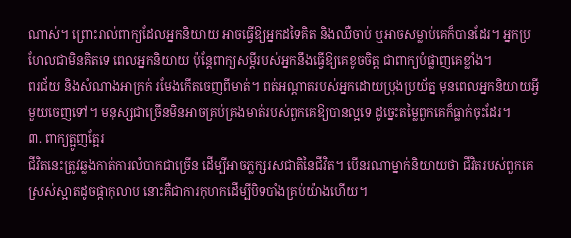ណាស់។ ព្រោះរាល់ពាក្យដែលអ្នកនិយាយ អាចធ្វើឱ្យអ្នកដទៃគិត និងឈឺចាប់ ឬអាចសម្លាប់គេក៏បានដែរ។ អ្នកប្រហែលជាមិនគិតទេ ពេលអ្នកនិយាយ ប៉ុន្តែពាក្យសម្ដីរបស់អ្នកនឹងធ្វើឱ្យគេខូចចិត្ត ជាពាក្យបំផ្លាញគេខ្លាំង។
ពរជ័យ និងសំណាងអាក្រក់ រមែងកើតចេញពីមាត់។ ពត់អណ្តាតរបស់អ្នកដោយប្រុងប្រយ័ត្ន មុនពេលអ្នកនិយាយអ្វីមួយចេញទៅ។ មនុស្សជាច្រើនមិនអាចគ្រប់គ្រងមាត់របស់ពួកគេឱ្យបានល្អទេ ដូច្នេះតម្លៃពួកគេក៏ធ្លាក់ចុះដែរ។
៣. ពាក្យត្អូញត្អែរ
ជីវិតនេះត្រូវឆ្លងកាត់ការលំបាកជាច្រើន ដើម្បីអាចភ្លក្សរសជាតិនៃជីវិត។ បើនរណាម្នាក់និយាយថា ជីវិតរបស់ពួកគេស្រស់ស្អាតដូចផ្កាកុលាប នោះគឺជាការកុហកដើម្បីបិទបាំងគ្រប់យ៉ាងហើយ។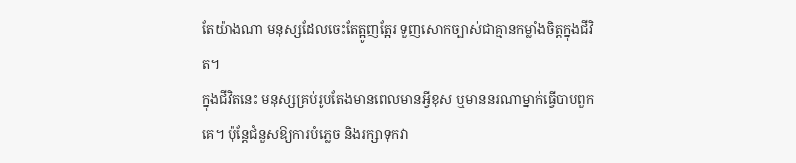តែយ៉ាងណា មនុស្សដែលចេះតែត្អូញត្អែរ ទួញសោកច្បាស់ជាគ្មានកម្លាំងចិត្តក្នុងជីវិត។
ក្នុងជីវិតនេះ មនុស្សគ្រប់រូបតែងមានពេលមានអ្វីខុស ឬមាននរណាម្នាក់ធ្វើបាបពួកគេ។ ប៉ុន្តែជំនួសឱ្យការបំភ្លេច និងរក្សាទុកវា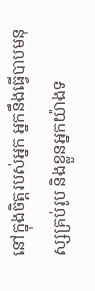នៅក្នុងចិត្តរបស់អ្នក អ្នកនឹងធ្វើបាបមនុស្សគ្រប់រូប និងខ្លួនអ្នកយ៉ាងទ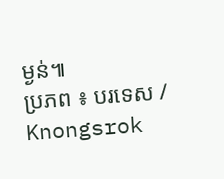ម្ងន់៕
ប្រភព ៖ បរទេស / Knongsrok